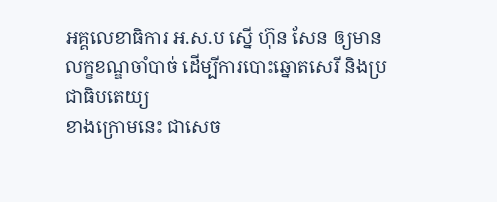អគ្គលេខាធិការ អ.ស.ប ស្នើ ហ៊ុន សែន ឲ្យមានលក្ខខណ្ឌចាំបាច់ ដើម្បីការបោះឆ្នោតសេរី និងប្រជាធិបតេយ្យ
ខាងក្រោមនេះ ជាសេច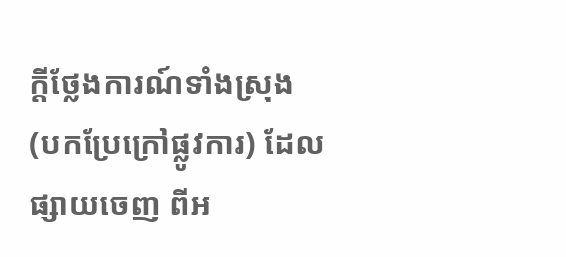ក្តីថ្លែងការណ៍ទាំងស្រុង (បកប្រែក្រៅផ្លូវការ) ដែលផ្សាយចេញ ពីអ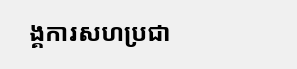ង្គការសហប្រជា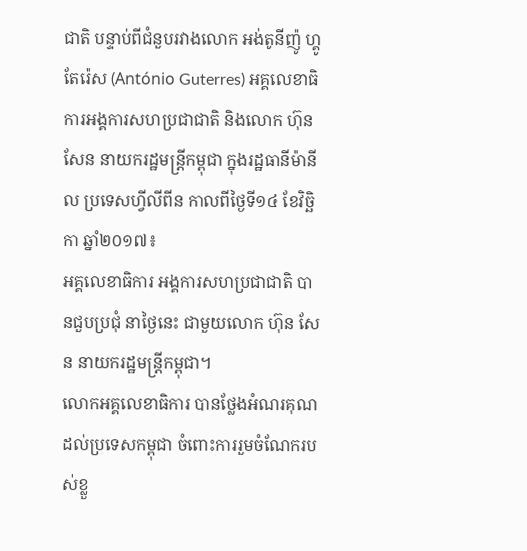ជាតិ បន្ទាប់ពីជំនួបរវាងលោក អង់តូនីញ៉ូ ហ្គូតែរ៉េស (António Guterres) អគ្គលេខាធិការអង្គការសហប្រជាជាតិ និងលោក ហ៊ុន សែន នាយករដ្ឋមន្ត្រីកម្ពុជា ក្នុងរដ្ឋធានីម៉ានីល ប្រទេសហ្វីលីពីន កាលពីថ្ងៃទី១៤ ខែវិច្ឆិកា ឆ្នាំ២០១៧៖
អគ្គលេខាធិការ អង្គការសហប្រជាជាតិ បានជួបប្រជុំ នាថ្ងៃនេះ ជាមួយលោក ហ៊ុន សែន នាយករដ្ឋមន្រ្តីកម្ពុជា។
លោកអគ្គលេខាធិការ បានថ្លែងអំណរគុណ ដល់ប្រទេសកម្ពុជា ចំពោះការរួមចំណែករបស់ខ្លួ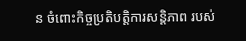ន ចំពោះកិច្ចប្រតិបត្តិការសន្តិភាព របស់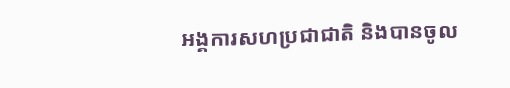អង្គការសហប្រជាជាតិ និងបានចូល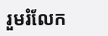រួមរំលែក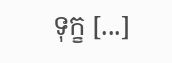ទុក្ខ [...]